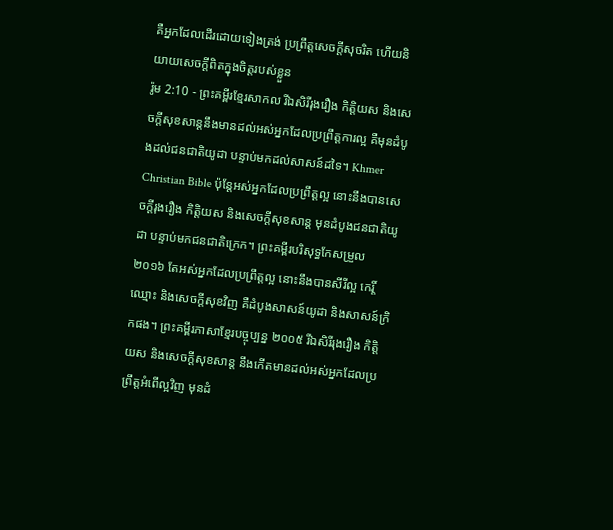គឺអ្នកដែលដើរដោយទៀងត្រង់ ប្រព្រឹត្តសេចក្ដីសុចរិត ហើយនិយាយសេចក្ដីពិតក្នុងចិត្តរបស់ខ្លួន
រ៉ូម 2:10 - ព្រះគម្ពីរខ្មែរសាកល រីឯសិរីរុងរឿង កិត្តិយស និងសេចក្ដីសុខសាន្តនឹងមានដល់អស់អ្នកដែលប្រព្រឹត្តការល្អ គឺមុនដំបូងដល់ជនជាតិយូដា បន្ទាប់មកដល់សាសន៍ដទៃ។ Khmer Christian Bible ប៉ុន្ដែអស់អ្នកដែលប្រព្រឹត្ដល្អ នោះនឹងបានសេចក្ដីរុងរឿង កិត្តិយស និងសេចក្ដីសុខសាន្ដ មុនដំបូងជនជាតិយូដា បន្ទាប់មកជនជាតិក្រេក។ ព្រះគម្ពីរបរិសុទ្ធកែសម្រួល ២០១៦ តែអស់អ្នកដែលប្រព្រឹត្តល្អ នោះនឹងបានសីរីល្អ កេរ្តិ៍ឈ្មោះ និងសេចក្តីសុខវិញ គឺដំបូងសាសន៍យូដា និងសាសន៍ក្រិកផង។ ព្រះគម្ពីរភាសាខ្មែរបច្ចុប្បន្ន ២០០៥ រីឯសិរីរុងរឿង កិត្តិយស និងសេចក្ដីសុខសាន្ត នឹងកើតមានដល់អស់អ្នកដែលប្រព្រឹត្តអំពើល្អវិញ មុនដំ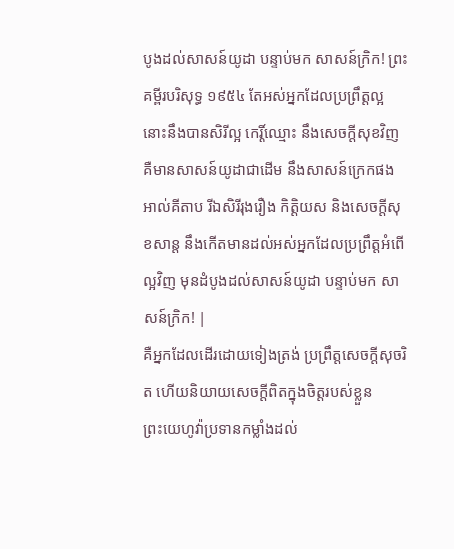បូងដល់សាសន៍យូដា បន្ទាប់មក សាសន៍ក្រិក! ព្រះគម្ពីរបរិសុទ្ធ ១៩៥៤ តែអស់អ្នកដែលប្រព្រឹត្តល្អ នោះនឹងបានសិរីល្អ កេរ្តិ៍ឈ្មោះ នឹងសេចក្ដីសុខវិញ គឺមានសាសន៍យូដាជាដើម នឹងសាសន៍ក្រេកផង អាល់គីតាប រីឯសិរីរុងរឿង កិត្ដិយស និងសេចក្ដីសុខសាន្ដ នឹងកើតមានដល់អស់អ្នកដែលប្រព្រឹត្ដអំពើល្អវិញ មុនដំបូងដល់សាសន៍យូដា បន្ទាប់មក សាសន៍ក្រិក! |
គឺអ្នកដែលដើរដោយទៀងត្រង់ ប្រព្រឹត្តសេចក្ដីសុចរិត ហើយនិយាយសេចក្ដីពិតក្នុងចិត្តរបស់ខ្លួន
ព្រះយេហូវ៉ាប្រទានកម្លាំងដល់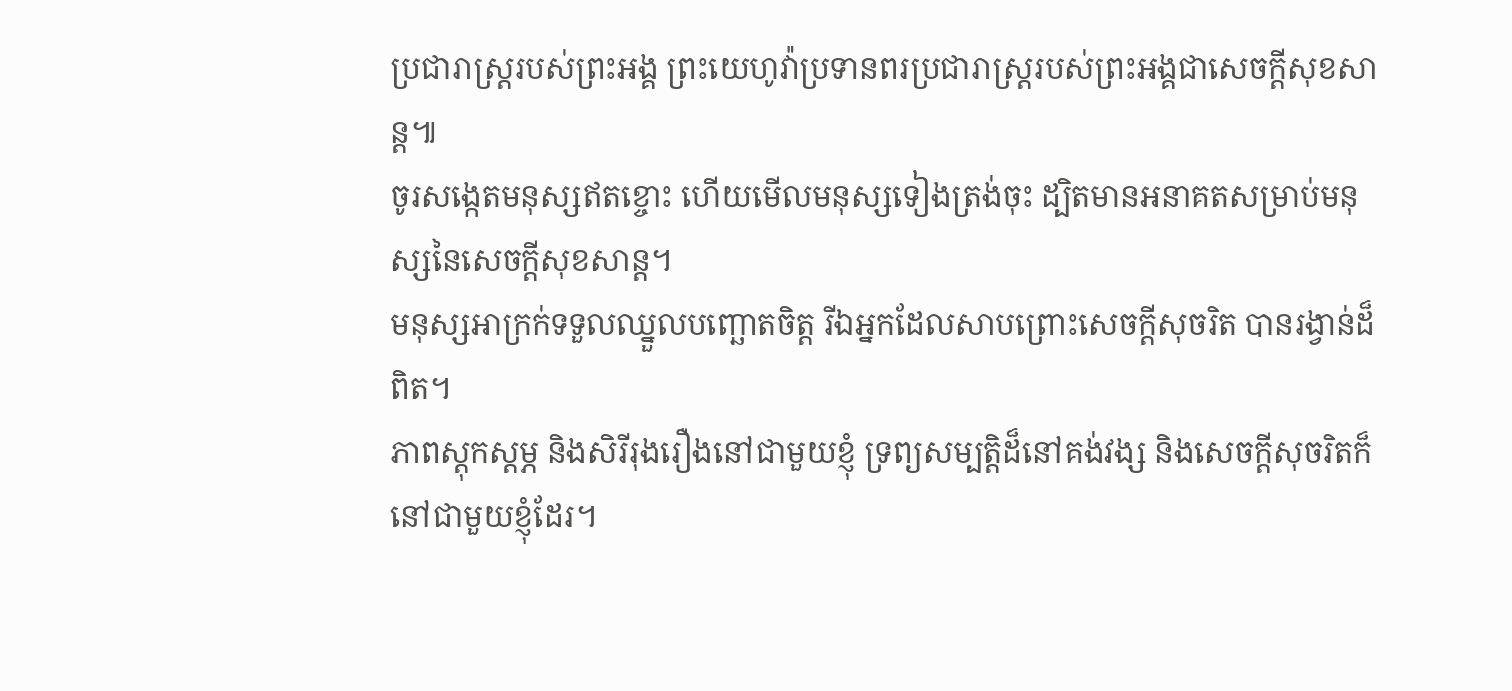ប្រជារាស្ត្ររបស់ព្រះអង្គ ព្រះយេហូវ៉ាប្រទានពរប្រជារាស្ត្ររបស់ព្រះអង្គជាសេចក្ដីសុខសាន្ត៕
ចូរសង្កេតមនុស្សឥតខ្ចោះ ហើយមើលមនុស្សទៀងត្រង់ចុះ ដ្បិតមានអនាគតសម្រាប់មនុស្សនៃសេចក្ដីសុខសាន្ត។
មនុស្សអាក្រក់ទទួលឈ្នួលបញ្ឆោតចិត្ត រីឯអ្នកដែលសាបព្រោះសេចក្ដីសុចរិត បានរង្វាន់ដ៏ពិត។
ភាពស្ដុកស្ដម្ភ និងសិរីរុងរឿងនៅជាមួយខ្ញុំ ទ្រព្យសម្បត្តិដ៏នៅគង់វង្ស និងសេចក្ដីសុចរិតក៏នៅជាមួយខ្ញុំដែរ។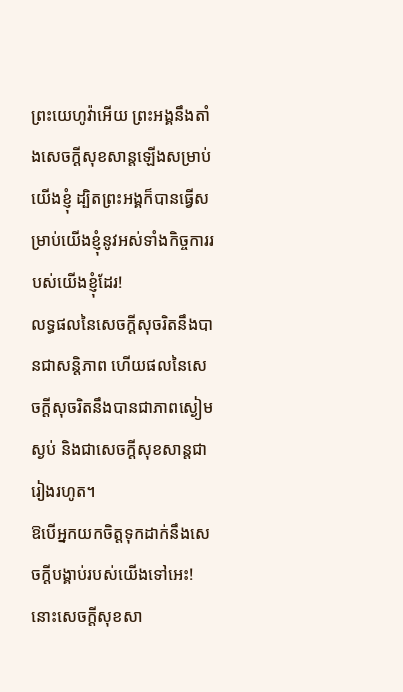ព្រះយេហូវ៉ាអើយ ព្រះអង្គនឹងតាំងសេចក្ដីសុខសាន្តឡើងសម្រាប់យើងខ្ញុំ ដ្បិតព្រះអង្គក៏បានធ្វើសម្រាប់យើងខ្ញុំនូវអស់ទាំងកិច្ចការរបស់យើងខ្ញុំដែរ!
លទ្ធផលនៃសេចក្ដីសុចរិតនឹងបានជាសន្តិភាព ហើយផលនៃសេចក្ដីសុចរិតនឹងបានជាភាពស្ងៀមស្ងប់ និងជាសេចក្ដីសុខសាន្តជារៀងរហូត។
ឱបើអ្នកយកចិត្តទុកដាក់នឹងសេចក្ដីបង្គាប់របស់យើងទៅអេះ! នោះសេចក្ដីសុខសា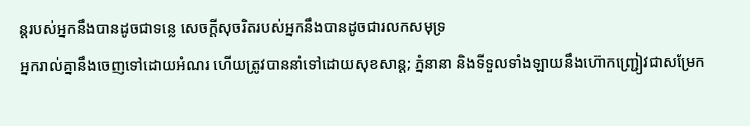ន្តរបស់អ្នកនឹងបានដូចជាទន្លេ សេចក្ដីសុចរិតរបស់អ្នកនឹងបានដូចជារលកសមុទ្រ
អ្នករាល់គ្នានឹងចេញទៅដោយអំណរ ហើយត្រូវបាននាំទៅដោយសុខសាន្ត; ភ្នំនានា និងទីទួលទាំងឡាយនឹងហ៊ោកញ្ជ្រៀវជាសម្រែក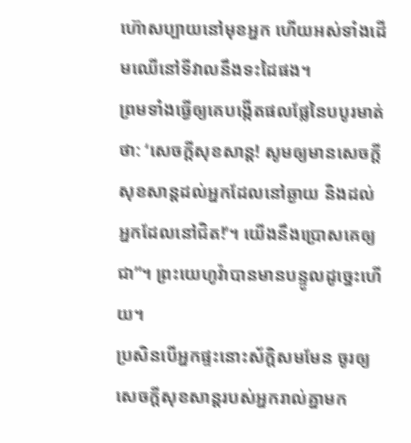ហ៊ោសប្បាយនៅមុខអ្នក ហើយអស់ទាំងដើមឈើនៅទីវាលនឹងទះដៃផង។
ព្រមទាំងធ្វើឲ្យគេបង្កើតផលផ្លែនៃបបូរមាត់ថា: ‘សេចក្ដីសុខសាន្ត! សូមឲ្យមានសេចក្ដីសុខសាន្តដល់អ្នកដែលនៅឆ្ងាយ និងដល់អ្នកដែលនៅជិត!’។ យើងនឹងប្រោសគេឲ្យជា”។ ព្រះយេហូវ៉ាបានមានបន្ទូលដូច្នេះហើយ។
ប្រសិនបើអ្នកផ្ទះនោះស័ក្ដិសមមែន ចូរឲ្យសេចក្ដីសុខសាន្តរបស់អ្នករាល់គ្នាមក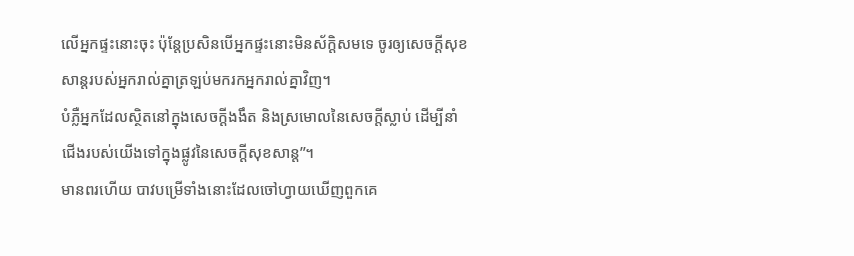លើអ្នកផ្ទះនោះចុះ ប៉ុន្តែប្រសិនបើអ្នកផ្ទះនោះមិនស័ក្ដិសមទេ ចូរឲ្យសេចក្ដីសុខសាន្តរបស់អ្នករាល់គ្នាត្រឡប់មករកអ្នករាល់គ្នាវិញ។
បំភ្លឺអ្នកដែលស្ថិតនៅក្នុងសេចក្ដីងងឹត និងស្រមោលនៃសេចក្ដីស្លាប់ ដើម្បីនាំជើងរបស់យើងទៅក្នុងផ្លូវនៃសេចក្ដីសុខសាន្ត”។
មានពរហើយ បាវបម្រើទាំងនោះដែលចៅហ្វាយឃើញពួកគេ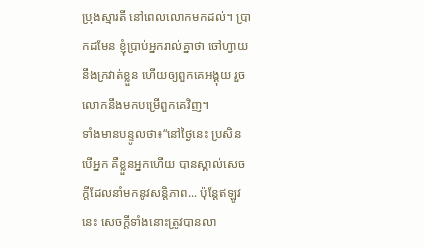ប្រុងស្មារតី នៅពេលលោកមកដល់។ ប្រាកដមែន ខ្ញុំប្រាប់អ្នករាល់គ្នាថា ចៅហ្វាយនឹងក្រវាត់ខ្លួន ហើយឲ្យពួកគេអង្គុយ រួចលោកនឹងមកបម្រើពួកគេវិញ។
ទាំងមានបន្ទូលថា៖“នៅថ្ងៃនេះ ប្រសិនបើអ្នក គឺខ្លួនអ្នកហើយ បានស្គាល់សេចក្ដីដែលនាំមកនូវសន្តិភាព... ប៉ុន្តែឥឡូវនេះ សេចក្ដីទាំងនោះត្រូវបានលា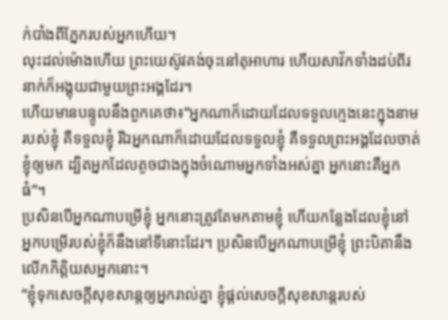ក់បាំងពីភ្នែករបស់អ្នកហើយ។
លុះដល់ម៉ោងហើយ ព្រះយេស៊ូវគង់ចុះនៅតុអាហារ ហើយសាវ័កទាំងដប់ពីរនាក់ក៏អង្គុយជាមួយព្រះអង្គដែរ។
ហើយមានបន្ទូលនឹងពួកគេថា៖“អ្នកណាក៏ដោយដែលទទួលក្មេងនេះក្នុងនាមរបស់ខ្ញុំ គឺទទួលខ្ញុំ រីឯអ្នកណាក៏ដោយដែលទទួលខ្ញុំ គឺទទួលព្រះអង្គដែលចាត់ខ្ញុំឲ្យមក ដ្បិតអ្នកដែលតូចជាងក្នុងចំណោមអ្នកទាំងអស់គ្នា អ្នកនោះគឺអ្នកធំ”។
ប្រសិនបើអ្នកណាបម្រើខ្ញុំ អ្នកនោះត្រូវតែមកតាមខ្ញុំ ហើយកន្លែងដែលខ្ញុំនៅ អ្នកបម្រើរបស់ខ្ញុំក៏នឹងនៅទីនោះដែរ។ ប្រសិនបើអ្នកណាបម្រើខ្ញុំ ព្រះបិតានឹងលើកកិត្តិយសអ្នកនោះ។
“ខ្ញុំទុកសេចក្ដីសុខសាន្តឲ្យអ្នករាល់គ្នា ខ្ញុំផ្ដល់សេចក្ដីសុខសាន្តរបស់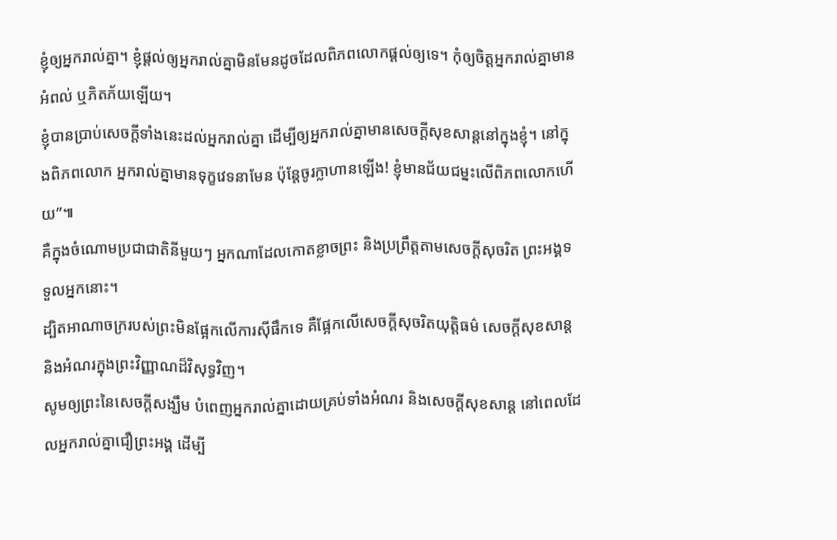ខ្ញុំឲ្យអ្នករាល់គ្នា។ ខ្ញុំផ្ដល់ឲ្យអ្នករាល់គ្នាមិនមែនដូចដែលពិភពលោកផ្ដល់ឲ្យទេ។ កុំឲ្យចិត្តអ្នករាល់គ្នាមានអំពល់ ឬភិតភ័យឡើយ។
ខ្ញុំបានប្រាប់សេចក្ដីទាំងនេះដល់អ្នករាល់គ្នា ដើម្បីឲ្យអ្នករាល់គ្នាមានសេចក្ដីសុខសាន្តនៅក្នុងខ្ញុំ។ នៅក្នុងពិភពលោក អ្នករាល់គ្នាមានទុក្ខវេទនាមែន ប៉ុន្តែចូរក្លាហានឡើង! ខ្ញុំមានជ័យជម្នះលើពិភពលោកហើយ”៕
គឺក្នុងចំណោមប្រជាជាតិនីមួយៗ អ្នកណាដែលកោតខ្លាចព្រះ និងប្រព្រឹត្តតាមសេចក្ដីសុចរិត ព្រះអង្គទទួលអ្នកនោះ។
ដ្បិតអាណាចក្ររបស់ព្រះមិនផ្អែកលើការស៊ីផឹកទេ គឺផ្អែកលើសេចក្ដីសុចរិតយុត្តិធម៌ សេចក្ដីសុខសាន្ត និងអំណរក្នុងព្រះវិញ្ញាណដ៏វិសុទ្ធវិញ។
សូមឲ្យព្រះនៃសេចក្ដីសង្ឃឹម បំពេញអ្នករាល់គ្នាដោយគ្រប់ទាំងអំណរ និងសេចក្ដីសុខសាន្ត នៅពេលដែលអ្នករាល់គ្នាជឿព្រះអង្គ ដើម្បី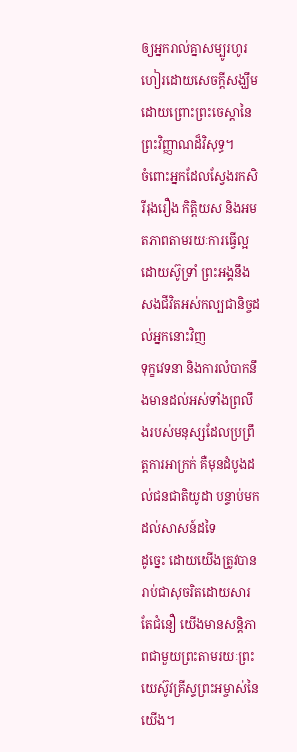ឲ្យអ្នករាល់គ្នាសម្បូរហូរហៀរដោយសេចក្ដីសង្ឃឹម ដោយព្រោះព្រះចេស្ដានៃព្រះវិញ្ញាណដ៏វិសុទ្ធ។
ចំពោះអ្នកដែលស្វែងរកសិរីរុងរឿង កិត្តិយស និងអមតភាពតាមរយៈការធ្វើល្អដោយស៊ូទ្រាំ ព្រះអង្គនឹងសងជីវិតអស់កល្បជានិច្ចដល់អ្នកនោះវិញ
ទុក្ខវេទនា និងការលំបាកនឹងមានដល់អស់ទាំងព្រលឹងរបស់មនុស្សដែលប្រព្រឹត្តការអាក្រក់ គឺមុនដំបូងដល់ជនជាតិយូដា បន្ទាប់មកដល់សាសន៍ដទៃ
ដូច្នេះ ដោយយើងត្រូវបានរាប់ជាសុចរិតដោយសារតែជំនឿ យើងមានសន្តិភាពជាមួយព្រះតាមរយៈព្រះយេស៊ូវគ្រីស្ទព្រះអម្ចាស់នៃយើង។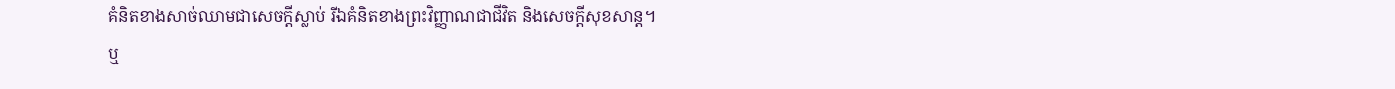គំនិតខាងសាច់ឈាមជាសេចក្ដីស្លាប់ រីឯគំនិតខាងព្រះវិញ្ញាណជាជីវិត និងសេចក្ដីសុខសាន្ត។
ឬ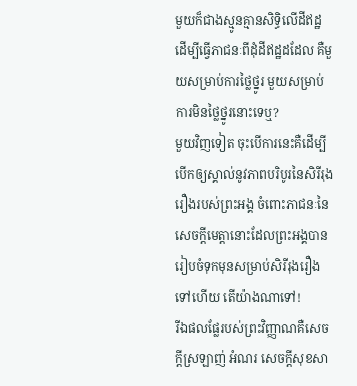មួយក៏ជាងស្មូនគ្មានសិទ្ធិលើដីឥដ្ឋ ដើម្បីធ្វើភាជនៈពីដុំដីឥដ្ឋដដែល គឺមួយសម្រាប់ការថ្លៃថ្នូរ មួយសម្រាប់ការមិនថ្លៃថ្នូរនោះទេឬ?
មួយវិញទៀត ចុះបើការនេះគឺដើម្បីបើកឲ្យស្គាល់នូវភាពបរិបូរនៃសិរីរុងរឿងរបស់ព្រះអង្គ ចំពោះភាជនៈនៃសេចក្ដីមេត្តានោះដែលព្រះអង្គបានរៀបចំទុកមុនសម្រាប់សិរីរុងរឿងទៅហើយ តើយ៉ាងណាទៅ!
រីឯផលផ្លែរបស់ព្រះវិញ្ញាណគឺសេចក្ដីស្រឡាញ់ អំណរ សេចក្ដីសុខសា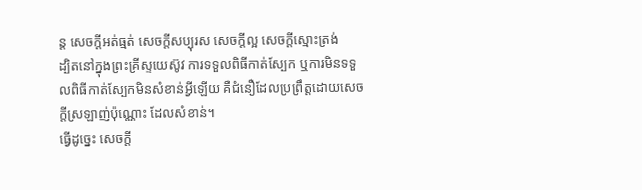ន្ត សេចក្ដីអត់ធ្មត់ សេចក្ដីសប្បុរស សេចក្ដីល្អ សេចក្ដីស្មោះត្រង់
ដ្បិតនៅក្នុងព្រះគ្រីស្ទយេស៊ូវ ការទទួលពិធីកាត់ស្បែក ឬការមិនទទួលពិធីកាត់ស្បែកមិនសំខាន់អ្វីឡើយ គឺជំនឿដែលប្រព្រឹត្តដោយសេចក្ដីស្រឡាញ់ប៉ុណ្ណោះ ដែលសំខាន់។
ធ្វើដូច្នេះ សេចក្ដី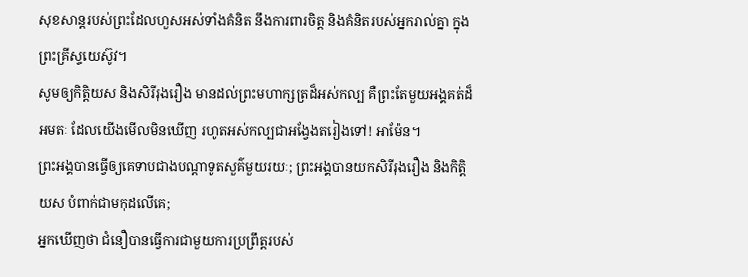សុខសាន្តរបស់ព្រះដែលហួសអស់ទាំងគំនិត នឹងការពារចិត្ត និងគំនិតរបស់អ្នករាល់គ្នា ក្នុងព្រះគ្រីស្ទយេស៊ូវ។
សូមឲ្យកិត្តិយស និងសិរីរុងរឿង មានដល់ព្រះមហាក្សត្រដ៏អស់កល្ប គឺព្រះតែមួយអង្គគត់ដ៏អមតៈ ដែលយើងមើលមិនឃើញ រហូតអស់កល្បជាអង្វែងតរៀងទៅ! អាម៉ែន។
ព្រះអង្គបានធ្វើឲ្យគេទាបជាងបណ្ដាទូតសួគ៌មួយរយៈ; ព្រះអង្គបានយកសិរីរុងរឿង និងកិត្តិយស បំពាក់ជាមកុដលើគេ;
អ្នកឃើញថា ជំនឿបានធ្វើការជាមួយការប្រព្រឹត្តរបស់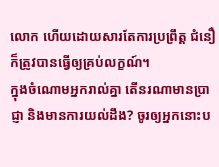លោក ហើយដោយសារតែការប្រព្រឹត្ត ជំនឿក៏ត្រូវបានធ្វើឲ្យគ្រប់លក្ខណ៍។
ក្នុងចំណោមអ្នករាល់គ្នា តើនរណាមានប្រាជ្ញា និងមានការយល់ដឹង? ចូរឲ្យអ្នកនោះប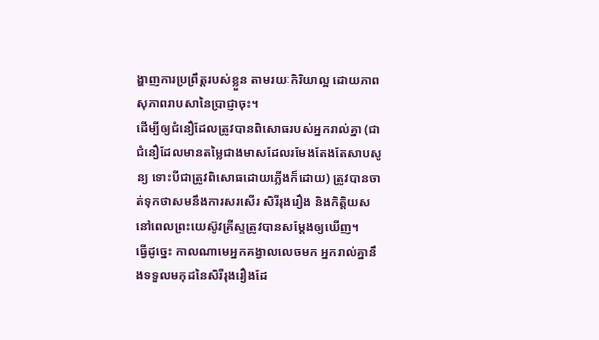ង្ហាញការប្រព្រឹត្តរបស់ខ្លួន តាមរយៈកិរិយាល្អ ដោយភាពសុភាពរាបសានៃប្រាជ្ញាចុះ។
ដើម្បីឲ្យជំនឿដែលត្រូវបានពិសោធរបស់អ្នករាល់គ្នា (ជាជំនឿដែលមានតម្លៃជាងមាសដែលរមែងតែងតែសាបសូន្យ ទោះបីជាត្រូវពិសោធដោយភ្លើងក៏ដោយ) ត្រូវបានចាត់ទុកថាសមនឹងការសរសើរ សិរីរុងរឿង និងកិត្តិយស នៅពេលព្រះយេស៊ូវគ្រីស្ទត្រូវបានសម្ដែងឲ្យឃើញ។
ធ្វើដូច្នេះ កាលណាមេអ្នកគង្វាលលេចមក អ្នករាល់គ្នានឹងទទួលមកុដនៃសិរីរុងរឿងដែ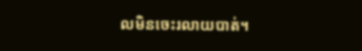លមិនចេះរលាយបាត់។